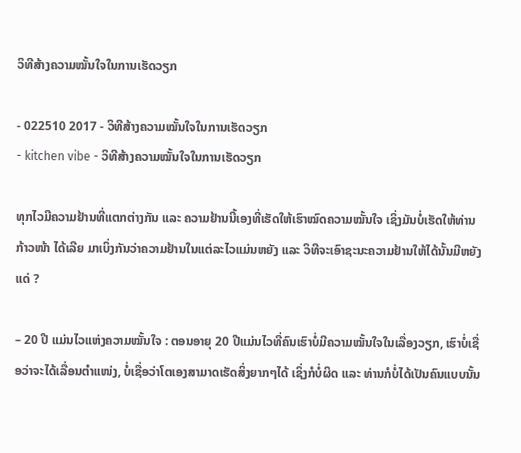ວິທີສ້າງຄວາມໝັ້ນໃຈໃນການເຮັດວຽກ

- 022510 2017 - ວິທີສ້າງຄວາມໝັ້ນໃຈໃນການເຮັດວຽກ
- kitchen vibe - ວິທີສ້າງຄວາມໝັ້ນໃຈໃນການເຮັດວຽກ

ທຸກໄວມີຄວາມຢ້ານທີ່ແຕກຕ່າງກັນ ແລະ ຄວາມຢ້ານນີ້ເອງທີ່ເຮັດໃຫ້ເຮົາໝົດຄວາມໝັ້ນໃຈ ເຊິ່ງມັນບໍ່ເຮັດໃຫ້ທ່ານກ້າວໜ້າ ໄດ້ເລີຍ ມາເບິ່ງກັນວ່າຄວາມຢ້ານໃນແຕ່ລະໄວແມ່ນຫຍັງ ແລະ ວິທີຈະເອົາຊະນະຄວາມຢ້ານໃຫ້ໄດ້ນັ້ນມີຫຍັງແດ່ ?

– 20 ປີ ແມ່ນໄວແຫ່ງຄວາມໝັ້ນໃຈ : ຕອນອາຍຸ 20 ປີແມ່ນໄວທີ່ຄົນເຮົາບໍ່ມີຄວາມໝັ້ນໃຈໃນເລື່ອງວຽກ, ເຮົາບໍ່ເຊື່ອວ່າຈະໄດ້ເລື່ອນຕຳແໜ່ງ, ບໍ່ເຊື່ອວ່າໂຕເອງສາມາດເຮັດສິ່ງຍາກໆໄດ້ ເຊິ່ງກໍບໍ່ຜິດ ແລະ ທ່ານກໍບໍ່ໄດ້ເປັນຄົນແບບນັ້ນ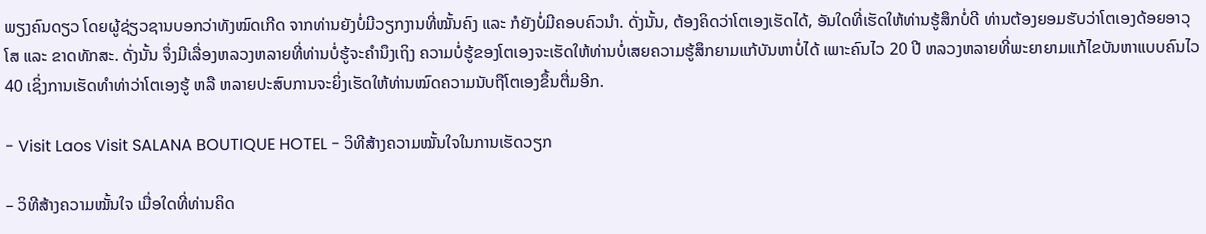ພຽງຄົນດຽວ ໂດຍຜູ້ຊ່ຽວຊານບອກວ່າທັງໝົດເກີດ ຈາກທ່ານຍັງບໍ່ມີວຽກງານທີ່ໝັ້ນຄົງ ແລະ ກໍຍັງບໍ່ມີຄອບຄົວນຳ. ດັ່ງນັ້ນ, ຕ້ອງຄິດວ່າໂຕເອງເຮັດໄດ້, ອັນໃດທີ່ເຮັດໃຫ້ທ່ານຮູ້ສຶກບໍ່ດີ ທ່ານຕ້ອງຍອມຮັບວ່າໂຕເອງດ້ອຍອາວຸໂສ ແລະ ຂາດທັກສະ. ດັ່ງນັ້ນ ຈຶ່ງມີເລື່ອງຫລວງຫລາຍທີ່ທ່ານບໍ່ຮູ້ຈະຄຳນຶງເຖິງ ຄວາມບໍ່ຮູ້ຂອງໂຕເອງຈະເຮັດໃຫ້ທ່ານບໍ່ເສຍຄວາມຮູ້ສຶກຍາມແກ້ບັນຫາບໍ່ໄດ້ ເພາະຄົນໄວ 20 ປີ ຫລວງຫລາຍທີ່ພະຍາຍາມແກ້ໄຂບັນຫາແບບຄົນໄວ 40 ເຊິ່ງການເຮັດທຳທ່າວ່າໂຕເອງຮູ້ ຫລື ຫລາຍປະສົບການຈະຍິ່ງເຮັດໃຫ້ທ່ານໝົດຄວາມນັບຖືໂຕເອງຂຶ້ນຕື່ມອີກ.

- Visit Laos Visit SALANA BOUTIQUE HOTEL - ວິທີສ້າງຄວາມໝັ້ນໃຈໃນການເຮັດວຽກ

– ວິທີສ້າງຄວາມໝັ້ນໃຈ ເມື່ອໃດທີ່ທ່ານຄິດ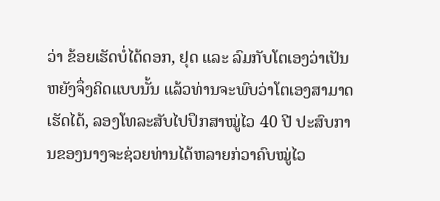ວ່າ ຂ້ອຍເຮັດບໍ່ໄດ້ດອກ, ຢຸດ ແລະ ລົມກັບໂຕເອງວ່າເປັນຫຍັງຈຶ່ງຄິດແບບນັ້ນ ແລ້ວທ່ານຈະພົບວ່າໂຕເອງສາມາດເຮັດໄດ້, ລອງໂທລະສັບໄປປຶກສາໝູ່ໄວ 40 ປີ ປະສົບການຂອງນາງຈະຊ່ວຍທ່ານໄດ້ຫລາຍກ່ວາຄົບໝູ່ໄວ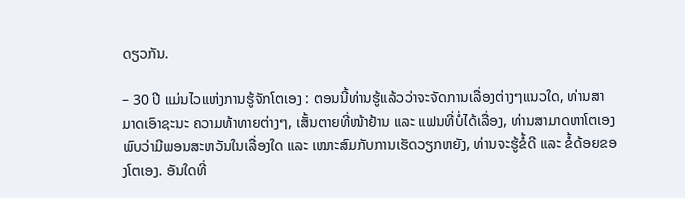ດຽວກັນ.

– 30 ປີ ແມ່ນໄວແຫ່ງການຮູ້ຈັກໂຕເອງ : ຕອນນີ້ທ່ານຮູ້ແລ້ວວ່າຈະຈັດການເລື່ອງຕ່າງໆແນວໃດ, ທ່ານສາມາດເອົາຊະນະ ຄວາມທ້າທາຍຕ່າງໆ, ເສັ້ນຕາຍທີ່ໜ້າຢ້ານ ແລະ ແຟນທີ່ບໍ່ໄດ້ເລື່ອງ, ທ່ານສາມາດຫາໂຕເອງພົບວ່າມີພອນສະຫວັນໃນເລື່ອງໃດ ແລະ ເໝາະສົມກັບການເຮັດວຽກຫຍັງ, ທ່ານຈະຮູ້ຂໍ້ດີ ແລະ ຂໍ້ດ້ອຍຂອງໂຕເອງ. ອັນໃດທີ່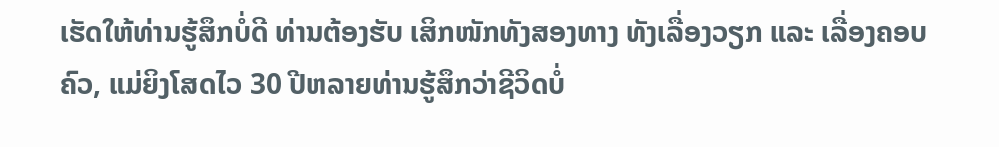ເຮັດໃຫ້ທ່ານຮູ້ສຶກບໍ່ດີ ທ່ານຕ້ອງຮັບ ເສິກໜັກທັງສອງທາງ ທັງເລື່ອງວຽກ ແລະ ເລື່ອງຄອບຄົວ, ແມ່ຍິງໂສດໄວ 30 ປີຫລາຍທ່ານຮູ້ສຶກວ່າຊີວິດບໍ່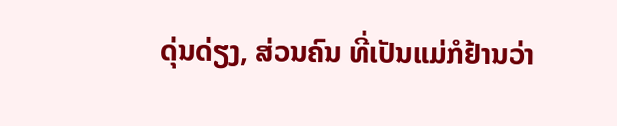ດຸ່ນດ່ຽງ, ສ່ວນຄົນ ທີ່ເປັນແມ່ກໍຢ້ານວ່າ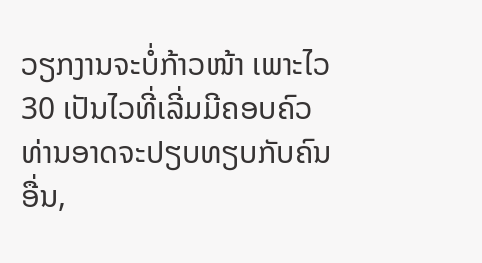ວຽກງານຈະບໍ່ກ້າວໜ້າ ເພາະໄວ 30 ເປັນໄວທີ່ເລີ່ມມີຄອບຄົວ ທ່ານອາດຈະປຽບທຽບກັບຄົນອື່ນ,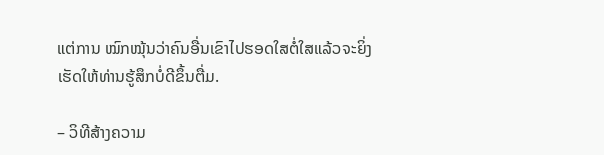ແຕ່ການ ໝົກໝຸ້ນວ່າຄົນອື່ນເຂົາໄປຮອດໃສຕໍ່ໃສແລ້ວຈະຍິ່ງເຮັດໃຫ້ທ່ານຮູ້ສຶກບໍ່ດີຂຶ້ນຕື່ມ.

– ວິທີສ້າງຄວາມ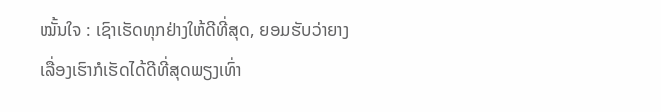ໝັ້ນໃຈ : ເຊົາເຮັດທຸກຢ່າງໃຫ້ດີທີ່ສຸດ, ຍອມຮັບວ່າຍາງເລື່ອງເຮົາກໍເຮັດໄດ້ດີທີ່ສຸດພຽງເທົ່າ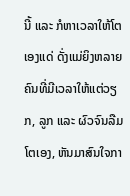ນີ້ ແລະ ກໍຫາເວລາໃຫ້ໂຕເອງແດ່ ດັ່ງແມ່ຍິງຫລາຍຄົນທີ່ມີເວລາໃຫ້ແຕ່ວຽກ, ລູກ ແລະ ຜົວຈົນລືມໂຕເອງ, ຫັນມາສົນໃຈກາ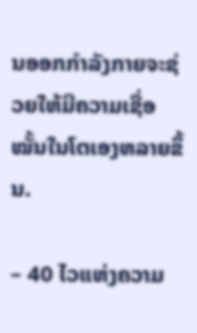ນອອກກຳລັງກາຍຈະຊ່ວຍໃຫ້ມີຄວາມເຊື່ອໝັ້ນໃນໂຕເອງຫລາຍຂຶ້ນ.

– 40 ໄວແຫ່ງຄວາມ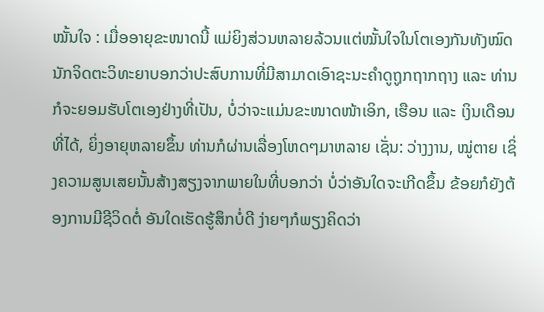ໝັ້ນໃຈ : ເມື່ອອາຍຸຂະໜາດນີ້ ແມ່ຍິງສ່ວນຫລາຍລ້ວນແຕ່ໝັ້ນໃຈໃນໂຕເອງກັນທັງໝົດ ນັກຈິດຕະວິທະຍາບອກວ່າປະສົບການທີ່ມີສາມາດເອົາຊະນະຄຳດູຖູກຖາກຖາງ ແລະ ທ່ານກໍຈະຍອມຮັບໂຕເອງຢ່າງທີ່ເປັນ, ບໍ່ວ່າຈະແມ່ນຂະໜາດໜ້າເອິກ, ເຮືອນ ແລະ ເງິນເດືອນທີ່ໄດ້, ຍິ່ງອາຍຸຫລາຍຂຶ້ນ ທ່ານກໍຜ່ານເລື່ອງໂຫດໆມາຫລາຍ ເຊັ່ນ: ວ່າງງານ, ໝູ່ຕາຍ ເຊິ່ງຄວາມສູນເສຍນັ້ນສ້າງສຽງຈາກພາຍໃນທີ່ບອກວ່າ ບໍ່ວ່າອັນໃດຈະເກີດຂຶ້ນ ຂ້ອຍກໍຍັງຕ້ອງການມີຊີວິດຕໍ່ ອັນໃດເຮັດຮູ້ສຶກບໍ່ດີ ງ່າຍໆກໍພຽງຄິດວ່າ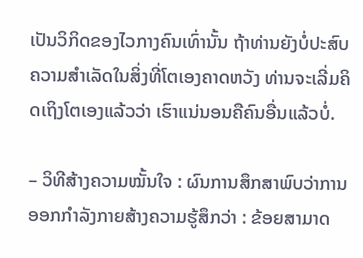ເປັນວິກິດຂອງໄວກາງຄົນເທົ່ານັ້ນ ຖ້າທ່ານຍັງບໍ່ປະສົບຄວາມສຳເລັດໃນສິ່ງທີ່ໂຕເອງຄາດຫວັງ ທ່ານຈະເລີ່ມຄິດເຖິງໂຕເອງແລ້ວວ່າ ເຮົາແນ່ນອນຄືຄົນອື່ນແລ້ວບໍ່.

– ວິທີສ້າງຄວາມໝັ້ນໃຈ : ຜົນການສຶກສາພົບວ່າການອອກກຳລັງກາຍສ້າງຄວາມຮູ້ສຶກວ່າ : ຂ້ອຍສາມາດ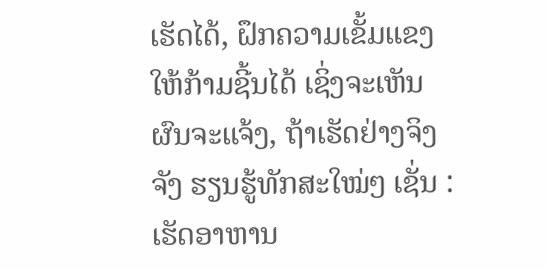ເຮັດໄດ້, ຝຶກຄວາມເຂັ້ມແຂງໃຫ້ກ້າມຊີ້ນໄດ້ ເຊິ່ງຈະເຫັນຜົນຈະແຈ້ງ, ຖ້າເຮັດຢ່າງຈິງຈັງ ຮຽນຮູ້ທັກສະໃໝ່ໆ ເຊັ່ນ : ເຮັດອາຫານ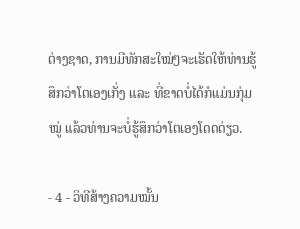ຕ່າງຊາດ, ການມີທັກສະໃໝ່ໆຈະເຮັດໃຫ້ທ່ານຮູ້ສຶກວ່າໂຕເອງເກັ່ງ ແລະ ທີ່ຂາດບໍ່ໄດ້ກໍແມ່ນກຸ່ມໝູ່ ແລ້ວທ່ານຈະບໍ່ຮູ້ສຶກວ່າໂຕເອງໂດດດ່ຽວ.

- 4 - ວິທີສ້າງຄວາມໝັ້ນ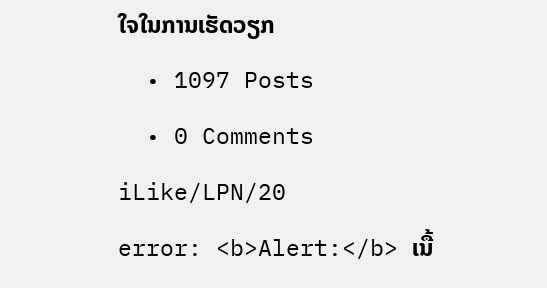ໃຈໃນການເຮັດວຽກ
  • 1097 Posts
  • 0 Comments
iLike/LPN/20
error: <b>Alert:</b> ເນື້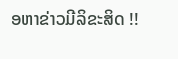ອຫາຂ່າວມີລິຂະສິດ !!